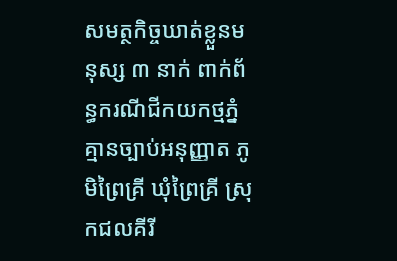សមត្ថកិច្ចឃាត់ខ្លួនមនុស្ស ៣ នាក់ ពាក់ព័ន្ធករណីជីកយកថ្មភ្នំ គ្មានច្បាប់អនុញ្ញាត ភូមិព្រៃគ្រី ឃុំព្រៃគ្រី ស្រុកជលគីរី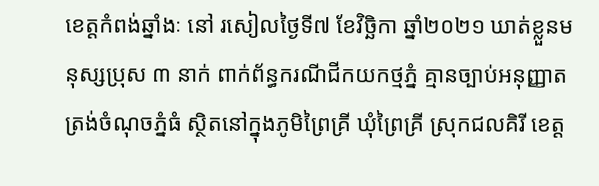ខេត្តកំពង់ឆ្នាំងៈ នៅ រសៀលថ្ងៃទី៧ ខែវិច្ឆិកា ឆ្នាំ២០២១ ឃាត់ខ្លួនមនុស្សប្រុស ៣ នាក់ ពាក់ព័ន្ធករណីជីកយកថ្មភ្នំ គ្មានច្បាប់អនុញ្ញាត ត្រង់ចំណុចភ្នំធំ ស្ថិតនៅក្នុងភូមិព្រៃគ្រី ឃុំព្រៃគ្រី ស្រុកជលគិរី ខេត្ត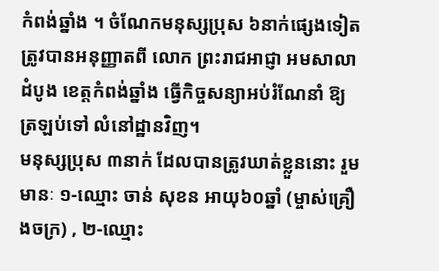កំពង់ឆ្នាំង ។ ចំណែកមនុស្សប្រុស ៦នាក់ផ្សេងទៀត ត្រូវបានអនុញ្ញាតពី លោក ព្រះរាជអាជ្ញា អមសាលាដំបូង ខេត្តកំពង់ឆ្នាំង ធ្វើកិច្ចសន្យាអប់រំណែនាំ ឱ្យត្រឡប់ទៅ លំនៅដ្ឋានវិញ។
មនុស្សប្រុស ៣នាក់ ដែលបានត្រូវឃាត់ខ្លួននោះ រួមមានៈ ១-ឈ្មោះ ចាន់ សុខន អាយុ៦០ឆ្នាំ (ម្ចាស់គ្រឿងចក្រ) , ២-ឈ្មោះ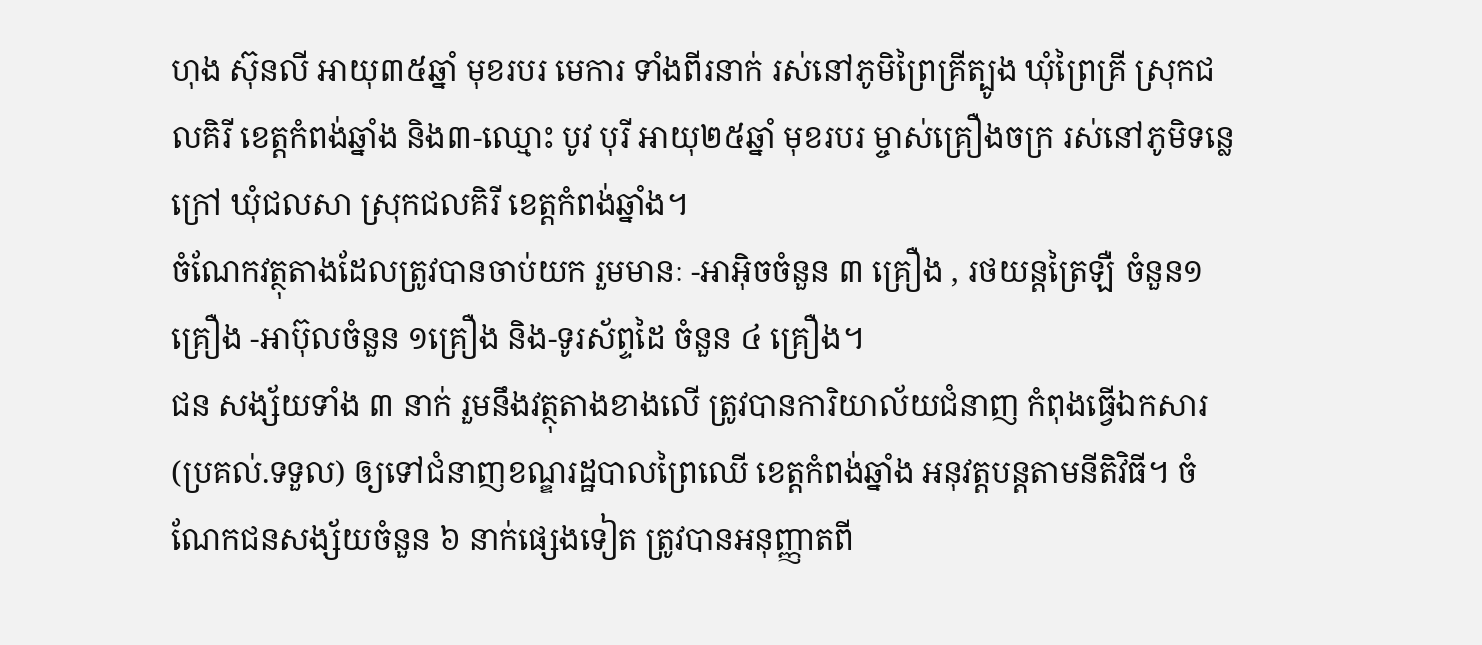ហុង ស៊ុនលី អាយុ៣៥ឆ្នាំ មុខរបរ មេការ ទាំងពីរនាក់ រស់នៅភូមិព្រៃគ្រីត្បូង ឃុំព្រៃគ្រី ស្រុកជលគិរី ខេត្តកំពង់ឆ្នាំង និង៣-ឈ្មោះ បូវ បុរី អាយុ២៥ឆ្នាំ មុខរបរ ម្ចាស់គ្រឿងចក្រ រស់នៅភូមិទន្លេក្រៅ ឃុំជលសា ស្រុកជលគិរី ខេត្តកំពង់ឆ្នាំង។
ចំណែកវត្ថុតាងដែលត្រូវបានចាប់យក រួមមានៈ -អាអុិចចំនួន ៣ គ្រឿង , រថយន្តត្រៃឡឺ ចំនួន១គ្រឿង -អាប៊ុលចំនួន ១គ្រឿង និង-ទូរស័ព្ទដៃ ចំនួន ៤ គ្រឿង។
ជន សង្ស័យទាំង ៣ នាក់ រួមនឹងវត្ថុតាងខាងលើ ត្រូវបានការិយាល័យជំនាញ កំពុងធ្វើឯកសារ (ប្រគល់.ទទួល) ឲ្យទៅជំនាញខណ្ឌរដ្ឋបាលព្រៃឈើ ខេត្តកំពង់ឆ្នាំង អនុវត្តបន្តតាមនីតិវិធី។ ចំណែកជនសង្ស័យចំនួន ៦ នាក់ផ្សេងទៀត ត្រូវបានអនុញ្ញាតពី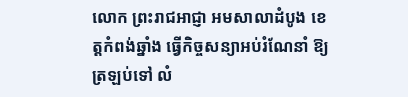លោក ព្រះរាជអាជ្ញា អមសាលាដំបូង ខេត្តកំពង់ឆ្នាំង ធ្វើកិច្ចសន្យាអប់រំណែនាំ ឱ្យត្រឡប់ទៅ លំ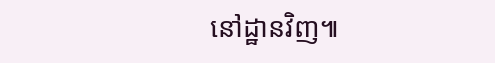នៅដ្ឋានវិញ៕